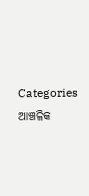Categories
ଆଞ୍ଚଳିକ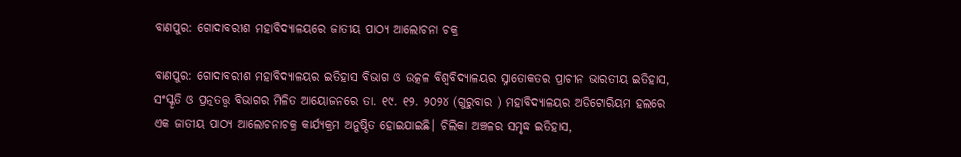ବାଣପୁର: ଗୋଦାବରୀଶ ମହାବିଦ୍ୟାଳୟରେ ଜାତୀୟ ପାଠ୍ୟ ଆଲୋଚନା ଚକ୍ର

ବାଣପୁର: ଗୋଦାବରୀଶ ମହାବିଦ୍ୟାଳୟର ଇତିହାସ ବିଭାଗ ଓ ଉତ୍କଳ ବିଶ୍ୱବିଦ୍ୟାଳୟର ସ୍ନାତୋକତର ପ୍ରାଚୀନ ଭାରତୀୟ ଇତିହାସ, ସଂସ୍କୃତି ଓ ପ୍ରତ୍ନତତ୍ତ୍ୱ ବିଭାଗର ମିଳିତ ଆୟୋଜନରେ ତା. ୧୯. ୧୨. ୨୦୨୪ (ଗୁରୁବାର ) ମହାବିଦ୍ୟାଳୟର ଅଡିଟୋରିୟମ ହଲରେ ଏକ ଜାତୀୟ ପାଠ୍ୟ ଆଲୋଚନାଚକ୍ର କାର୍ଯ୍ୟକ୍ରମ ଅନୁଷ୍ଠିତ ହୋଇଯାଇଛି। ଚିଲିକା ଅଞ୍ଚଳର ସମୃଦ୍ଧ ଇତିହାସ,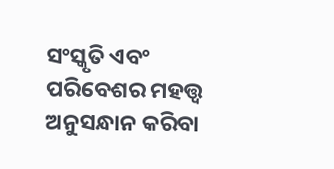ସଂସ୍କୃତି ଏବଂ ପରିବେଶର ମହତ୍ତ୍ୱ ଅନୁସନ୍ଧାନ କରିବା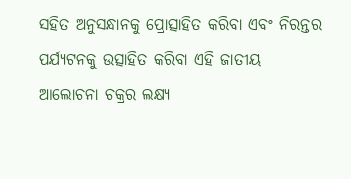ସହିତ ଅନୁସନ୍ଧାନକୁ ପ୍ରୋତ୍ସାହିତ କରିବା ଏବଂ ନିରନ୍ତର ପର୍ଯ୍ୟଟନକୁ ଉତ୍ସାହିତ କରିବା ଏହି ଜାତୀୟ ଆଲୋଚନା ଚକ୍ରର ଲକ୍ଷ୍ୟ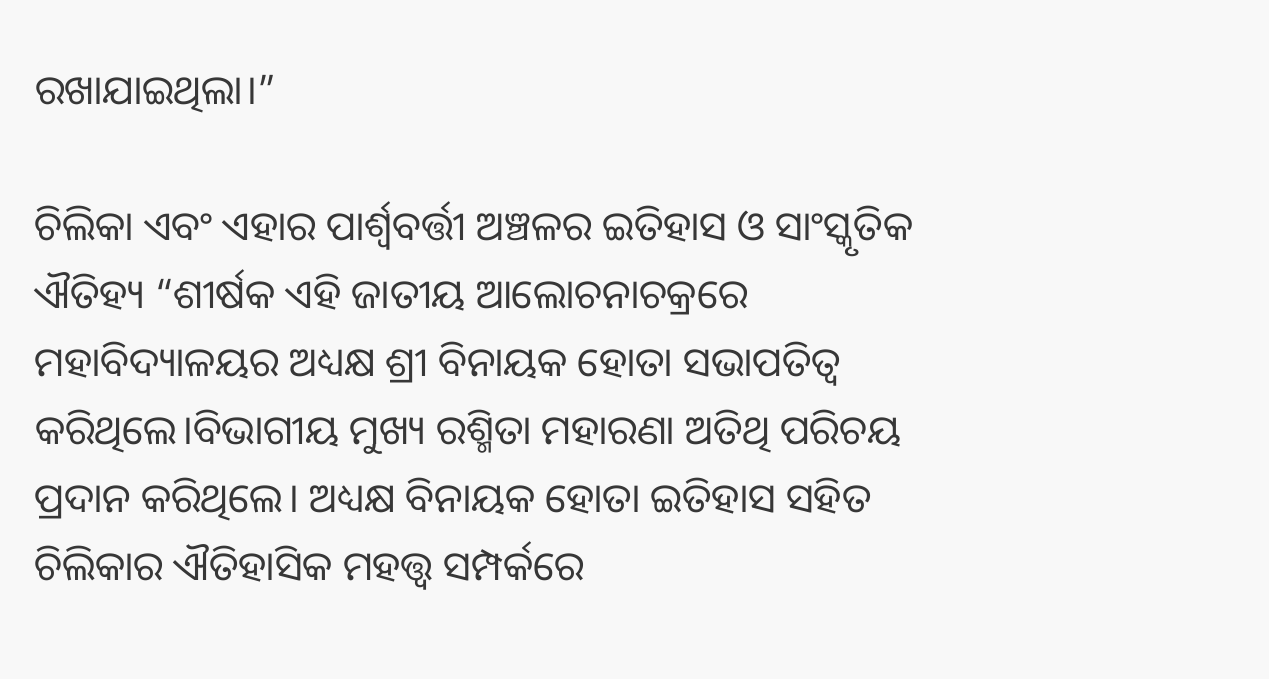ରଖାଯାଇଥିଲା।”

ଚିଲିକା ଏବଂ ଏହାର ପାର୍ଶ୍ୱବର୍ତ୍ତୀ ଅଞ୍ଚଳର ଇତିହାସ ଓ ସାଂସ୍କୃତିକ ଐତିହ୍ୟ “ଶୀର୍ଷକ ଏହି ଜାତୀୟ ଆଲୋଚନାଚକ୍ରରେ ମହାବିଦ୍ୟାଳୟର ଅଧ୍ୟକ୍ଷ ଶ୍ରୀ ବିନାୟକ ହୋତା ସଭାପତିତ୍ୱ କରିଥିଲେ।ବିଭାଗୀୟ ମୁଖ୍ୟ ରଶ୍ମିତା ମହାରଣା ଅତିଥି ପରିଚୟ ପ୍ରଦାନ କରିଥିଲେ। ଅଧ୍ୟକ୍ଷ ବିନାୟକ ହୋତା ଇତିହାସ ସହିତ ଚିଲିକାର ଐତିହାସିକ ମହତ୍ତ୍ୱ ସମ୍ପର୍କରେ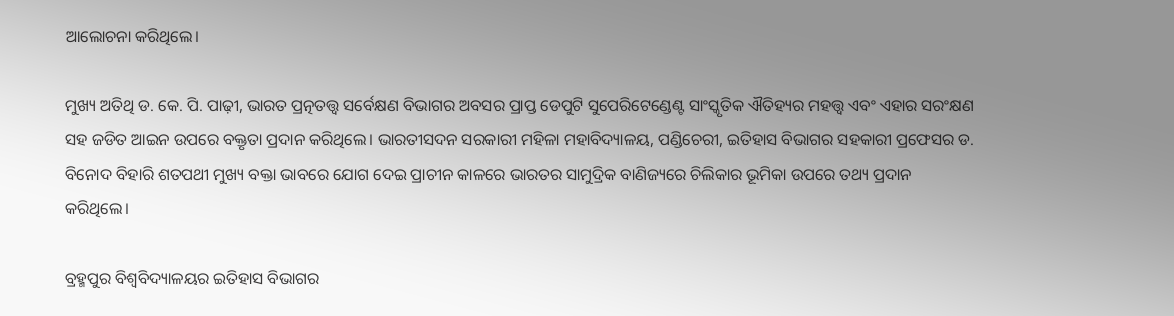ଆଲୋଚନା କରିଥିଲେ।

ମୁଖ୍ୟ ଅତିଥି ଡ. କେ. ପି. ପାଢ଼ୀ, ଭାରତ ପ୍ରତ୍ନତତ୍ତ୍ୱ ସର୍ବେକ୍ଷଣ ବିଭାଗର ଅବସର ପ୍ରାପ୍ତ ଡେପୁଟି ସୁପେରିଟେଣ୍ଡେଣ୍ଟ ସାଂସ୍କୃତିକ ଐତିହ୍ୟର ମହତ୍ତ୍ୱ ଏବଂ ଏହାର ସରଂକ୍ଷଣ ସହ ଜଡିତ ଆଇନ ଉପରେ ବକ୍ତୃତା ପ୍ରଦାନ କରିଥିଲେ। ଭାରତୀସଦନ ସରକାରୀ ମହିଳା ମହାବିଦ୍ୟାଳୟ, ପଣ୍ଡିଚେରୀ, ଇତିହାସ ବିଭାଗର ସହକାରୀ ପ୍ରଫେସର ଡ. ବିନୋଦ ବିହାରି ଶତପଥୀ ମୁଖ୍ୟ ବକ୍ତା ଭାବରେ ଯୋଗ ଦେଇ ପ୍ରାଚୀନ କାଳରେ ଭାରତର ସାମୁଦ୍ରିକ ବାଣିଜ୍ୟରେ ଚିଲିକାର ଭୂମିକା ଉପରେ ତଥ୍ୟ ପ୍ରଦାନ କରିଥିଲେ।

ବ୍ରହ୍ମପୁର ବିଶ୍ୱବିଦ୍ୟାଳୟର ଇତିହାସ ବିଭାଗର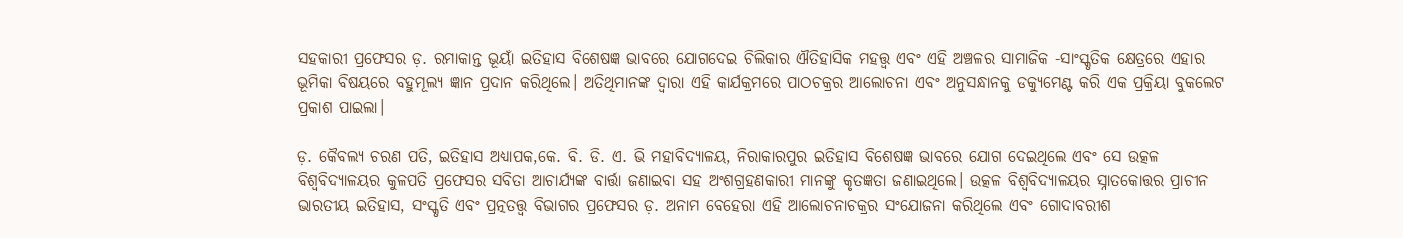ସହକାରୀ ପ୍ରଫେସର ଡ଼. ରମାକାନ୍ତ ଭୂୟାଁ ଇତିହାସ ବିଶେଷଜ୍ଞ ଭାବରେ ଯୋଗଦେଇ ଚିଲିକାର ଐତିହାସିକ ମହତ୍ତ୍ୱ ଏବଂ ଏହି ଅଞ୍ଚଳର ସାମାଜିକ -ସାଂସ୍କୃତିକ କ୍ଷେତ୍ରରେ ଏହାର ଭୂମିକା ବିଷୟରେ ବହୁମୂଲ୍ୟ ଜ୍ଞାନ ପ୍ରଦାନ କରିଥିଲେ। ଅତିଥିମାନଙ୍କ ଦ୍ୱାରା ଏହି କାର୍ଯକ୍ରମରେ ପାଠଚକ୍ରର ଆଲୋଚନା ଏବଂ ଅନୁସନ୍ଧାନକୁ ଡକ୍ୟୁମେଣ୍ଟ କରି ଏକ ପ୍ରକ୍ରିୟା ବୁକଲେଟ ପ୍ରକାଶ ପାଇଲା।

ଡ଼. କୈବଲ୍ୟ ଚରଣ ପତି, ଇତିହାସ ଅଧ୍ୟାପକ,କେ. ବି. ଡି. ଏ. ଭି ମହାବିଦ୍ୟାଳୟ, ନିରାକାରପୁର ଇତିହାସ ବିଶେଷଜ୍ଞ ଭାବରେ ଯୋଗ ଦେଇଥିଲେ ଏବଂ ସେ ଉତ୍କଳ ବିଶ୍ୱବିଦ୍ୟାଳୟର କୁଳପତି ପ୍ରଫେସର ସବିତା ଆଚାର୍ଯ୍ୟଙ୍କ ବାର୍ତ୍ତା ଜଣାଇବା ସହ ଅଂଶଗ୍ରହଣକାରୀ ମାନଙ୍କୁ କୃତଜ୍ଞତା ଜଣାଇଥିଲେ। ଉତ୍କଳ ବିଶ୍ୱବିଦ୍ୟାଳୟର ସ୍ନାତକୋତ୍ତର ପ୍ରାଚୀନ ଭାରତୀୟ ଇତିହାସ, ସଂସ୍କୃତି ଏବଂ ପ୍ରତ୍ନତତ୍ତ୍ୱ ବିଭାଗର ପ୍ରଫେସର ଡ଼. ଅନାମ ବେହେରା ଏହି ଆଲୋଚନାଚକ୍ରର ସଂଯୋଜନା କରିଥିଲେ ଏବଂ ଗୋଦାବରୀଶ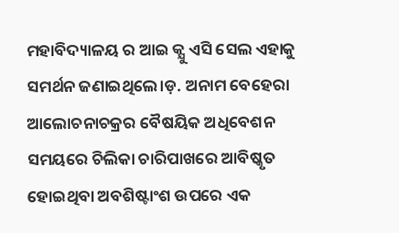ମହାବିଦ୍ୟାଳୟ ର ଆଇ କ୍ଯୁ ଏସି ସେଲ ଏହାକୁ ସମର୍ଥନ ଜଣାଇଥିଲେ।ଡ଼. ଅନାମ ବେହେରା ଆଲୋଚନାଚକ୍ରର ବୈଷୟିକ ଅଧିବେଶନ ସମୟରେ ଚିଲିକା ଚାରିପାଖରେ ଆବିଷ୍କୃତ ହୋଇଥିବା ଅବଶିଷ୍ଟାଂଶ ଉପରେ ଏକ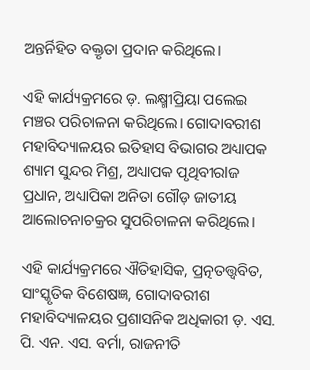ଅନ୍ତର୍ନିହିତ ବକ୍ତୃତା ପ୍ରଦାନ କରିଥିଲେ।

ଏହି କାର୍ଯ୍ୟକ୍ରମରେ ଡ଼. ଲକ୍ଷ୍ମୀପ୍ରିୟା ପଲେଇ ମଞ୍ଚର ପରିଚାଳନା କରିଥିଲେ। ଗୋଦାବରୀଶ ମହାବିଦ୍ୟାଳୟର ଇତିହାସ ବିଭାଗର ଅଧ୍ୟାପକ ଶ୍ୟାମ ସୁନ୍ଦର ମିଶ୍ର, ଅଧ୍ୟାପକ ପୃଥିବୀରlଜ ପ୍ରଧାନ, ଅଧ୍ୟାପିକା ଅନିତା ଗୌଡ଼ ଜାତୀୟ ଆଲୋଚନାଚକ୍ରର ସୁପରିଚାଳନା କରିଥିଲେ।

ଏହି କାର୍ଯ୍ୟକ୍ରମରେ ଐତିହାସିକ, ପ୍ରତ୍ନତତ୍ତ୍ଵବିତ, ସାଂସ୍କୃତିକ ବିଶେଷଜ୍ଞ, ଗୋଦାବରୀଶ ମହାବିଦ୍ୟାଳୟର ପ୍ରଶାସନିକ ଅଧିକାରୀ ଡ଼. ଏସ. ପି. ଏନ. ଏସ. ବର୍ମା, ରାଜନୀତି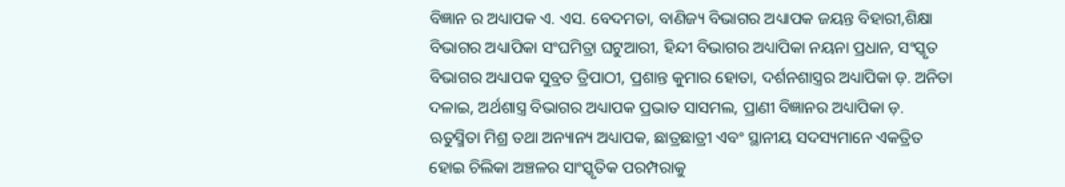ବିଜ୍ଞାନ ର ଅଧ୍ୟାପକ ଏ. ଏସ. ବେଦମତା, ବାଣିଜ୍ୟ ବିଭାଗର ଅଧ୍ୟାପକ ଜୟନ୍ତ ବିହାରୀ,ଶିକ୍ଷା ବିଭାଗର ଅଧ୍ୟାପିକା ସଂଘମିତ୍ରା ଘଟୁଆରୀ, ହିନ୍ଦୀ ବିଭାଗର ଅଧ୍ୟାପିକା ନୟନା ପ୍ରଧାନ, ସଂସ୍କୃତ ବିଭାଗର ଅଧ୍ୟାପକ ସୁବ୍ରତ ତ୍ରିପାଠୀ, ପ୍ରଶାନ୍ତ କୁମାର ହୋତା, ଦର୍ଶନଶାସ୍ତ୍ରର ଅଧ୍ୟାପିକା ଡ଼. ଅନିତା ଦଳାଇ, ଅର୍ଥଶାସ୍ତ୍ର ବିଭାଗର ଅଧ୍ୟାପକ ପ୍ରଭାତ ସାସମଲ, ପ୍ରାଣୀ ବିଜ୍ଞାନର ଅଧ୍ୟାପିକା ଡ଼. ଋତୁସ୍ମିତା ମିଶ୍ର ତଥା ଅନ୍ୟାନ୍ୟ ଅଧ୍ୟାପକ, ଛାତ୍ରଛାତ୍ରୀ ଏବଂ ସ୍ଥାନୀୟ ସଦସ୍ୟମାନେ ଏକତ୍ରିତ ହୋଇ ଚିଲିକା ଅଞ୍ଚଳର ସାଂସ୍କୃତିକ ପରମ୍ପରାକୁ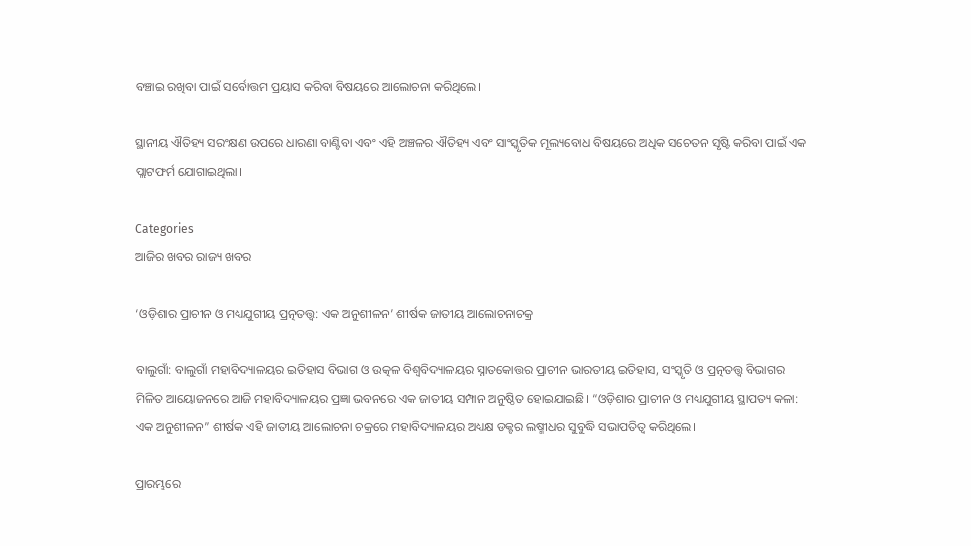ବଞ୍ଚାଇ ରଖିବା ପାଇଁ ସର୍ବୋତ୍ତମ ପ୍ରୟାସ କରିବା ବିଷୟରେ ଆଲୋଚନା କରିଥିଲେ।

ସ୍ଥାନୀୟ ଐତିହ୍ୟ ସରଂକ୍ଷଣ ଉପରେ ଧାରଣା ବାଣ୍ଟିବା ଏବଂ ଏହି ଅଞ୍ଚଳର ଐତିହ୍ୟ ଏବଂ ସାଂସ୍କୃତିକ ମୂଲ୍ୟବୋଧ ବିଷୟରେ ଅଧିକ ସଚେତନ ସୃଷ୍ଟି କରିବା ପାଇଁ ଏକ ପ୍ଲାଟଫର୍ମ ଯୋଗାଇଥିଲା।

Categories
ଆଜିର ଖବର ରାଜ୍ୟ ଖବର

‘ଓଡ଼ିଶାର ପ୍ରାଚୀନ ଓ ମଧ୍ୟଯୁଗୀୟ ପ୍ରତ୍ନତତ୍ତ୍ୱ: ଏକ ଅନୁଶୀଳନ’ ଶୀର୍ଷକ ଜାତୀୟ ଆଲୋଚନାଚକ୍ର

ବାଲୁଗାଁ: ବାଲୁଗାଁ ମହାବିଦ୍ୟାଳୟର ଇତିହାସ ବିଭାଗ ଓ ଉତ୍କଳ ବିଶ୍ୱବିଦ୍ୟାଳୟର ସ୍ନାତକୋତ୍ତର ପ୍ରାଚୀନ ଭାରତୀୟ ଇତିହାସ, ସଂସ୍କୃତି ଓ ପ୍ରତ୍ନତତ୍ତ୍ୱ ବିଭାଗର ମିଳିତ ଆୟୋଜନରେ ଆଜି ମହାବିଦ୍ୟାଳୟର ପ୍ରଜ୍ଞା ଭବନରେ ଏକ ଜାତୀୟ ସମ୍ପାନ ଅନୁଷ୍ଠିତ ହୋଇଯାଇଛି। “ଓଡ଼ିଶାର ପ୍ରାଚୀନ ଓ ମଧ୍ୟଯୁଗୀୟ ସ୍ଥାପତ୍ୟ କଳା: ଏକ ଅନୁଶୀଳନ” ଶୀର୍ଷକ ଏହି ଜାତୀୟ ଆଲୋଚନା ଚକ୍ରରେ ମହାବିଦ୍ୟାଳୟର ଅଧ୍ୟକ୍ଷ ଡକ୍ଟର ଲଷ୍ମୀଧର ସୁବୁଦ୍ଧି ସଭାପତିତ୍ୱ କରିଥିଲେ।

ପ୍ରାରମ୍ଭରେ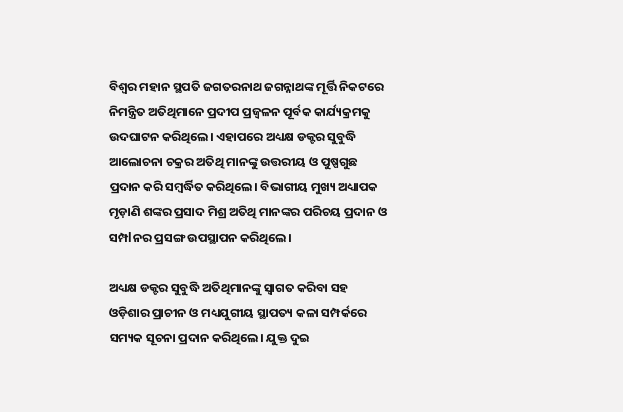ବିଶ୍ୱର ମହାନ ସ୍ଥପତି ଜଗତରନାଥ ଜଗନ୍ନାଥଙ୍କ ମୂର୍ତ୍ତି ନିକଟରେ ନିମନ୍ତ୍ରିତ ଅତିଥିମାନେ ପ୍ରଦୀପ ପ୍ରଜ୍ବଳନ ପୂର୍ବକ କାର୍ଯ୍ୟକ୍ରମକୁ ଉଦଘାଟନ କରିଥିଲେ। ଏହାପରେ ଅଧ୍ୟକ୍ଷ ଡକ୍ଟର ସୁବୁଦ୍ଧି ଆଲୋଚନା ଚକ୍ରର ଅତିଥି ମାନଙ୍କୁ ଉତ୍ତରୀୟ ଓ ପୁଷ୍ପଗୁଛ ପ୍ରଦାନ କରି ସମ୍ବର୍ଦ୍ଧିତ କରିଥିଲେ। ବିଭାଗୀୟ ମୁଖ୍ୟ ଅଧ୍ୟାପକ ମୃଡ଼ାଣି ଶଙ୍କର ପ୍ରସାଦ ମିଶ୍ର ଅତିଥି ମାନଙ୍କର ପରିଚୟ ପ୍ରଦାନ ଓ ସମ୍ପlନର ପ୍ରସଙ୍ଗ ଉପସ୍ଥାପନ କରିଥିଲେ।

ଅଧ୍ୟକ୍ଷ ଡକ୍ଟର ସୁବୁଦ୍ଧି ଅତିଥିମାନଙ୍କୁ ସ୍ୱାଗତ କରିବା ସହ ଓଡ଼ିଶାର ପ୍ରାଚୀନ ଓ ମଧ୍ୟଯୁଗୀୟ ସ୍ଥାପତ୍ୟ କଳା ସମ୍ପର୍କରେ ସମ୍ୟକ ସୂଚନା ପ୍ରଦାନ କରିଥିଲେ। ଯୁକ୍ତ ଦୁଇ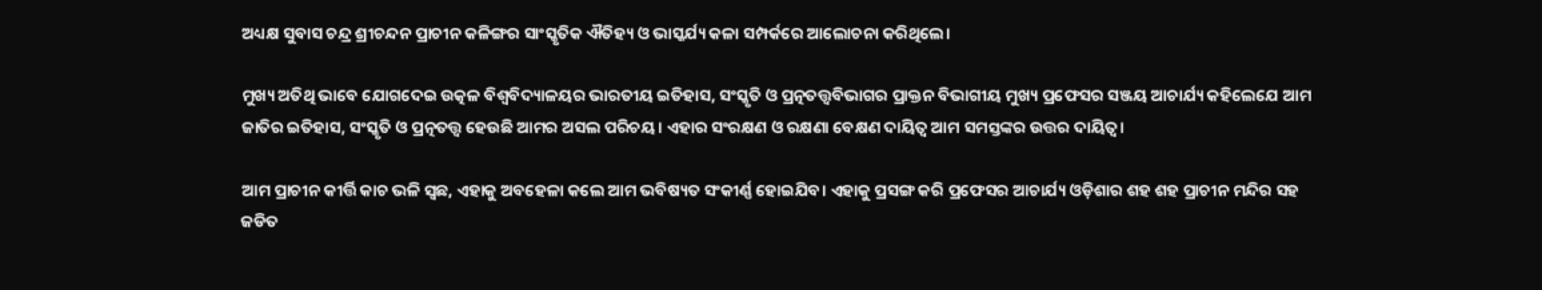ଅଧ୍ୟକ୍ଷ ସୁବାସ ଚନ୍ଦ୍ର ଶ୍ରୀଚନ୍ଦନ ପ୍ରାଚୀନ କଳିଙ୍ଗର ସାଂସ୍କୃତିକ ଐତିହ୍ୟ ଓ ଭାସ୍କର୍ଯ୍ୟ କଳା ସମ୍ପର୍କରେ ଆଲୋଚନା କରିଥିଲେ।

ମୁଖ୍ୟ ଅତିଥି ଭାବେ ଯୋଗଦେଇ ଉତ୍କଳ ବିଶ୍ୱବିଦ୍ୟାଳୟର ଭାରତୀୟ ଇତିହାସ, ସଂସ୍କୃତି ଓ ପ୍ରତ୍ନତତ୍ତ୍ୱବିଭାଗର ପ୍ରାକ୍ତନ ବିଭାଗୀୟ ମୁଖ୍ୟ ପ୍ରଫେସର ସଞ୍ଜୟ ଆଚାର୍ଯ୍ୟ କହିଲେଯେ ଆମ ଜାତିର ଇତିହାସ, ସଂସ୍କୃତି ଓ ପ୍ରତ୍ନତତ୍ତ୍ୱ ହେଉଛି ଆମର ଅସଲ ପରିଚୟ। ଏହାର ସଂରକ୍ଷଣ ଓ ରକ୍ଷଣା ବେକ୍ଷଣ ଦାୟିତ୍ୱ ଆମ ସମସ୍ତଙ୍କର ଉତ୍ତର ଦାୟିତ୍ୱ।

ଆମ ପ୍ରାଚୀନ କୀର୍ତ୍ତି କାଚ ଭଳି ସ୍ଵଛ, ଏହାକୁ ଅବହେଳା କଲେ ଆମ ଭବିଷ୍ୟତ ସଂକୀର୍ଣ୍ଣ ହୋଇଯିବ। ଏହାକୁ ପ୍ରସଙ୍ଗ କରି ପ୍ରଫେସର ଆଚାର୍ଯ୍ୟ ଓଡ଼ିଶାର ଶହ ଶହ ପ୍ରାଚୀନ ମନ୍ଦିର ସହ ଜଡିତ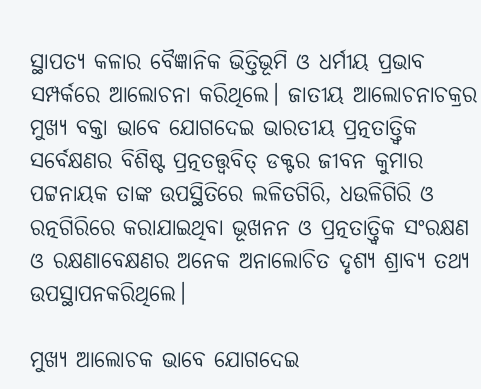ସ୍ଥାପତ୍ୟ କଳାର ବୈଜ୍ଞାନିକ ଭିତ୍ତିଭୂମି ଓ ଧର୍ମୀୟ ପ୍ରଭାବ ସମ୍ପର୍କରେ ଆଲୋଚନା କରିଥିଲେ। ଜାତୀୟ ଆଲୋଚନାଚକ୍ରର ମୁଖ୍ୟ ବକ୍ତା ଭାବେ ଯୋଗଦେଇ ଭାରତୀୟ ପ୍ରତ୍ନତାତ୍ତ୍ୱିକ ସର୍ବେକ୍ଷଣର ବିଶିଷ୍ଟ ପ୍ରତ୍ନତତ୍ତ୍ୱବିତ୍ ଡକ୍ଟର ଜୀବନ କୁମାର ପଟ୍ଟନାୟକ ତାଙ୍କ ଉପସ୍ଥିତିରେ ଲଳିତଗିରି, ଧଉଳିଗିରି ଓ ରତ୍ନଗିରିରେ କରାଯାଇଥିବା ଭୂଖନନ ଓ ପ୍ରତ୍ନତାତ୍ତ୍ୱିକ ସଂରକ୍ଷଣ ଓ ରକ୍ଷଣାବେକ୍ଷଣର ଅନେକ ଅନାଲୋଚିତ ଦୃଶ୍ୟ ଶ୍ରାବ୍ୟ ତଥ୍ୟ ଉପସ୍ଥାପନକରିଥିଲେ।

ମୁଖ୍ୟ ଆଲୋଚକ ଭାବେ ଯୋଗଦେଇ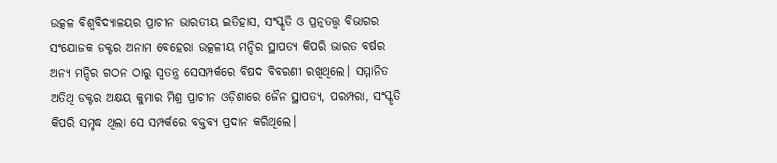ଉତ୍କଳ ବିଶ୍ଵବିଦ୍ୟାଳୟର ପ୍ରାଚୀନ ଭାରତୀୟ ଇତିହାସ, ସଂସ୍କୃତି ଓ ପ୍ରତ୍ନତତ୍ତ୍ୱ ବିଭାଗର ସଂଯୋଜକ ଡକ୍ଟର ଅନାମ ବେହେରା ଉତ୍କଳୀୟ ମନ୍ଦିର ସ୍ଥାପତ୍ୟ କିପରି ଭାରତ ବର୍ଷର ଅନ୍ୟ ମନ୍ଦିର ଗଠନ ଠାରୁ ସ୍ୱତନ୍ତ୍ର ସେସମ୍ପର୍କରେ ବିଷଦ ବିବରଣୀ ରଖିଥିଲେ। ସମ୍ମାନିତ ଅତିଥି ଡକ୍ଟର ଅକ୍ଷୟ କୁମାର ମିଶ୍ର ପ୍ରାଚୀନ ଓଡ଼ିଶାରେ ଜୈନ ସ୍ଥାପତ୍ୟ, ପରମ୍ପରା, ସଂସ୍କୃତି କିପରି ସମୃଦ୍ଧ ଥିଲା ସେ ସମ୍ପର୍କରେ ବକ୍ତବ୍ୟ ପ୍ରଦାନ କରିଥିଲେ।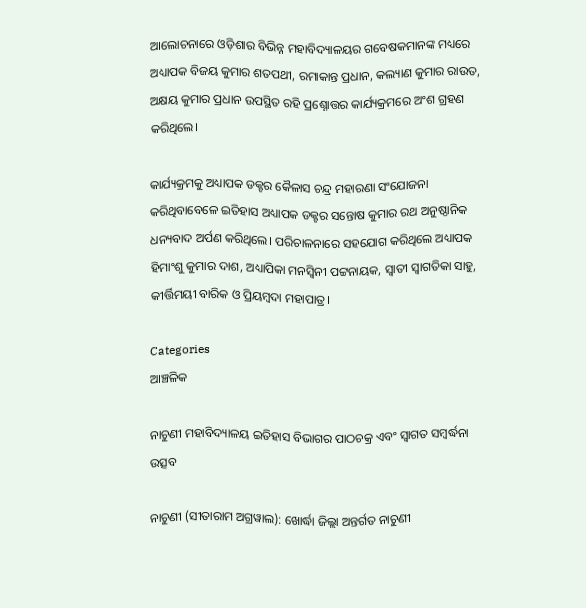ଆଲୋଚନାରେ ଓଡ଼ିଶାର ବିଭିନ୍ନ ମହାବିଦ୍ୟାଳୟର ଗବେଷକମାନଙ୍କ ମଧ୍ୟରେ ଅଧ୍ୟାପକ ବିଜୟ କୁମାର ଶତପଥୀ, ରମାକାନ୍ତ ପ୍ରଧାନ, କଲ୍ୟାଣ କୁମାର ରାଉତ, ଅକ୍ଷୟ କୁମାର ପ୍ରଧାନ ଉପସ୍ଥିତ ରହି ପ୍ରଶ୍ନୋତ୍ତର କାର୍ଯ୍ୟକ୍ରମରେ ଅଂଶ ଗ୍ରହଣ କରିଥିଲେ।

କାର୍ଯ୍ୟକ୍ରମକୁ ଅଧ୍ୟାପକ ଡକ୍ଟର କୈଳାସ ଚନ୍ଦ୍ର ମହାରଣା ସଂଯୋଜନା କରିଥିବାବେଳେ ଇତିହାସ ଅଧ୍ୟାପକ ଡକ୍ଟର ସନ୍ତୋଷ କୁମାର ରଥ ଅନୁଷ୍ଠାନିକ ଧନ୍ୟବାଦ ଅର୍ପଣ କରିଥିଲେ। ପରିଚାଳନାରେ ସହଯୋଗ କରିଥିଲେ ଅଧ୍ୟାପକ ହିମାଂଶୁ କୁମାର ଦାଶ, ଅଧ୍ୟାପିକା ମନସ୍ବିନୀ ପଟ୍ଟନାୟକ, ସ୍ୱାତୀ ସ୍ଵାଗତିକା ସାହୁ, କୀର୍ତ୍ତିମୟୀ ବାରିକ ଓ ପ୍ରିୟମ୍ବଦା ମହାପାତ୍ର।

Categories
ଆଞ୍ଚଳିକ

ନାଚୁଣୀ ମହାବିଦ୍ୟାଳୟ ଇତିହାସ ବିଭାଗର ପାଠଚକ୍ର ଏବଂ ସ୍ବାଗତ ସମ୍ବର୍ଦ୍ଧନା ଉତ୍ସବ

ନାଚୁଣୀ (ସୀତାରାମ ଅଗ୍ରୱାଲ): ଖୋର୍ଦ୍ଧା ଜିଲ୍ଲା ଅନ୍ତର୍ଗତ ନାଚୁଣୀ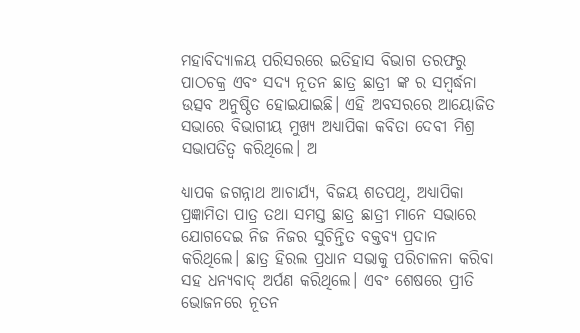ମହାବିଦ୍ୟାଳୟ ପରିସରରେ ଇତିହାସ ବିଭାଗ ତରଫରୁ ପାଠଚକ୍ର ଏବଂ ସଦ୍ୟ ନୂତନ ଛାତ୍ର ଛାତ୍ରୀ ଙ୍କ ର ସମ୍ବର୍ଦ୍ଧନା ଉତ୍ସବ ଅନୁଷ୍ଠିତ ହୋଇଯାଇଛି। ଏହି ଅବସରରେ ଆୟୋଜିତ ସଭାରେ ବିଭାଗୀୟ ମୁଖ୍ୟ ଅଧ୍ୟାପିକା କବିତା ଦେବୀ ମିଶ୍ର ସଭାପତିତ୍ବ କରିଥିଲେ। ଅ

ଧ୍ୟାପକ ଜଗନ୍ନାଥ ଆଚାର୍ଯ୍ୟ, ବିଜୟ ଶତପଥି, ଅଧ୍ୟାପିକା ପ୍ରଜ୍ଞାମିତା ପାତ୍ର ତଥା ସମସ୍ତ ଛାତ୍ର ଛାତ୍ରୀ ମାନେ ସଭାରେ ଯୋଗଦେଇ ନିଜ ନିଜର ସୁଚିନ୍ତିତ ବକ୍ତବ୍ୟ ପ୍ରଦାନ କରିଥିଲେ। ଛାତ୍ର ହିରଲ ପ୍ରଧାନ ସଭାକୁ ପରିଚାଳନା କରିବା ସହ ଧନ୍ୟବାଦ୍ ଅର୍ପଣ କରିଥିଲେ। ଏବଂ ଶେଷରେ ପ୍ରୀତି ଭୋଜନରେ ନୂତନ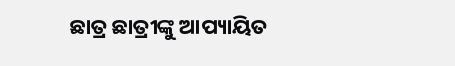ଛାତ୍ର ଛାତ୍ରୀଙ୍କୁ ଆପ୍ୟାୟିତ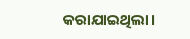କରାଯାଇଥିଲା।